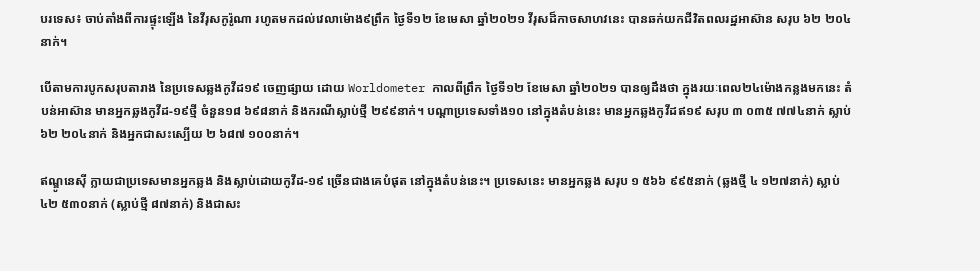បរទេស៖ ចាប់តាំងពីការផ្ទុះឡើង នៃវីរុសកូរ៉ូណា រហូតមកដល់វេលាម៉ោង៩ព្រឹក ថ្ងៃទី១២ ខែមេសា ឆ្នាំ២០២១ វីរុសដ៏កាចសាហវនេះ បានឆក់យកជីវិតពលរដ្ឋអាស៊ាន សរុប ៦២ ២០៤នាក់។

បើតាមការបូកសរុបតារាង នៃប្រទេសឆ្លងកូវីដ១៩ ចេញផ្សាយ ដោយ Worldometer កាលពីព្រឹក ថ្ងៃទី១២ ខែមេសា ឆ្នាំ២០២១ បានឲ្យដឹងថា ក្នុងរយៈពេល២៤ម៉ោងកន្លងមកនេះ តំបន់អាស៊ាន មានអ្នកឆ្លងកូវីដ-១៩ថ្មី ចំនួន១៨ ៦៩៨នាក់ និងករណីស្លាប់ថ្មី ២៩៩នាក់។ បណ្ដាប្រទេសទាំង១០ នៅក្នុងតំបន់នេះ មានអ្នកឆ្លងកូវីដឥ១៩ សរុប ៣ ០៣៥ ៧៧៤នាក់ ស្លាប់ ៦២ ២០៤នាក់ និងអ្នកជាសះស្បើយ ២ ៦៨៧ ១០០នាក់។

ឥណ្ឌូនេស៊ី ក្លាយជាប្រទេសមានអ្នកឆ្លង និងស្លាប់ដោយកូវីដ-១៩ ច្រើនជាងគេបំផុត នៅក្នុងតំបន់នេះ។ ប្រទេសនេះ មានអ្នកឆ្លង សរុប ១ ៥៦៦ ៩៩៥នាក់ (ឆ្លងថ្មី ៤ ១២៧នាក់) ស្លាប់ ៤២ ៥៣០នាក់ (ស្លាប់ថ្មី ៨៧នាក់) និងជាសះ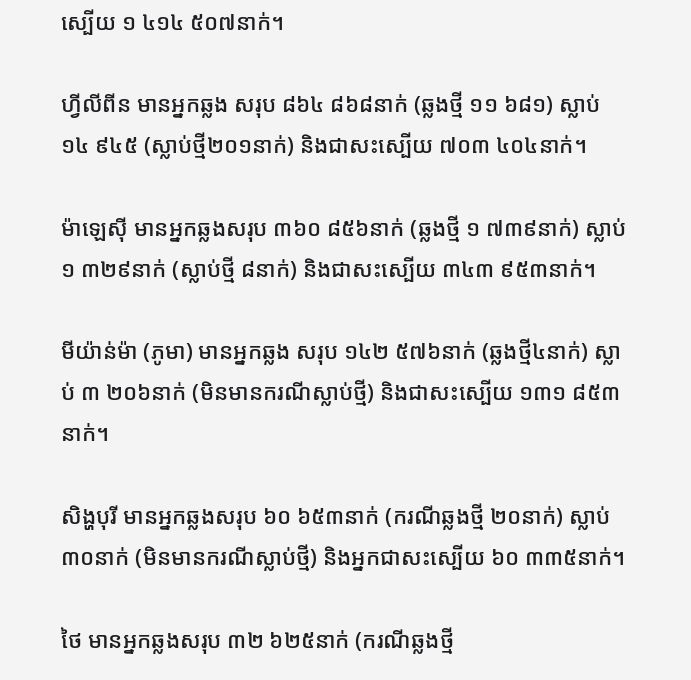ស្បើយ ១ ៤១៤ ៥០៧នាក់។

ហ្វីលីពីន មានអ្នកឆ្លង សរុប ៨៦៤ ៨៦៨នាក់ (ឆ្លងថ្មី ១១ ៦៨១) ស្លាប់ ១៤ ៩៤៥ (ស្លាប់ថ្មី២០១នាក់) និងជាសះស្បើយ ៧០៣ ៤០៤នាក់។

ម៉ាឡេស៊ី មានអ្នកឆ្លងសរុប ៣៦០ ៨៥៦នាក់ (ឆ្លងថ្មី ១ ៧៣៩នាក់) ស្លាប់ ១ ៣២៩នាក់ (ស្លាប់ថ្មី ៨នាក់) និងជាសះស្បើយ ៣៤៣ ៩៥៣នាក់។

មីយ៉ាន់ម៉ា (ភូមា) មានអ្នកឆ្លង សរុប ១៤២ ៥៧៦នាក់ (ឆ្លងថ្មី៤នាក់) ស្លាប់ ៣ ២០៦នាក់ (មិនមានករណីស្លាប់ថ្មី) និងជាសះស្បើយ ១៣១ ៨៥៣នាក់។

សិង្ហបុរី មានអ្នកឆ្លងសរុប ៦០ ៦៥៣នាក់ (ករណីឆ្លងថ្មី ២០នាក់) ស្លាប់ ៣០នាក់ (មិនមានករណីស្លាប់ថ្មី) និងអ្នកជាសះស្បើយ ៦០ ៣៣៥នាក់។

ថៃ មានអ្នកឆ្លងសរុប ៣២ ៦២៥នាក់ (ករណីឆ្លងថ្មី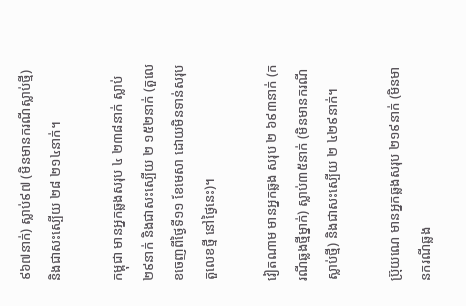៩៦៧នាក់) ស្លាប់៩៧ (មិនមានករណីស្លាប់ថ្មី) និងជាសះស្បើយ ២៨ ២១៤នាក់។

កម្ពុជា មានអ្នកឆ្លងសរុប ៤ ២៣៨នាក់ ស្លាប់២៩នាក់ និងជាសះស្បើយ ២ ១៥២នាក់ (តួលេខចេញពីថ្ងៃទី១១ ខែមេសា ដោយមិនទាន់សរុបតួលេខថ្មី នៅថ្ងៃនេះ)។

វៀតណាម មានអ្នកឆ្លង សរុប ២ ៦៩៣នាក់ (ករណីឆ្លងថ្មីម្នាក់) ស្លាប់៣៥នាក់ (មិនមានករណីស្លាប់ថ្មី) និងជាសះស្បើយ ២ ៤២៩នាក់។

ប្រ៊ុយណេ មានអ្នកឆ្លងសរុប ២១៩នាក់ (មិនមានករណីឆ្លង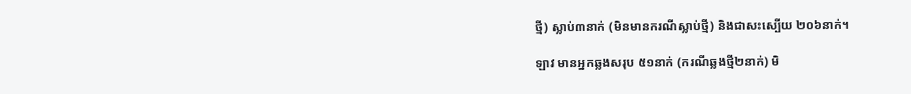ថ្មី) ស្លាប់៣នាក់ (មិនមានករណីស្លាប់ថ្មី) និងជាសះស្បើយ ២០៦នាក់។

ឡាវ មានអ្នកឆ្លងសរុប ៥១នាក់ (ករណីឆ្លងថ្មី២នាក់) មិ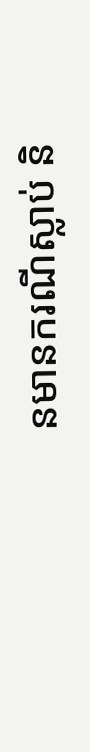នមានករណីស្លាប់ និ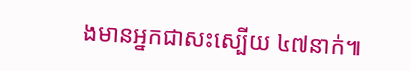ងមានអ្នកជាសះស្បើយ ៤៧នាក់៕